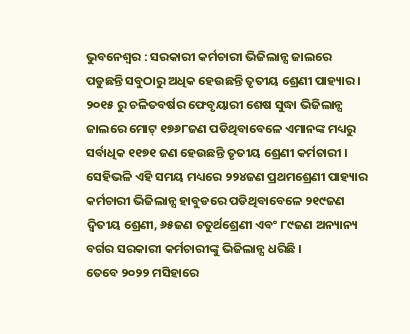ଭୁବନେଶ୍ୱର : ସରକାରୀ କର୍ମଚାରୀ ଭିଜିଲାନ୍ସ ଜାଲରେ ପଡୁଛନ୍ତି ସବୁଠାରୁ ଅଧିକ ହେଉଛନ୍ତି ତୃତୀୟ ଶ୍ରେଣୀ ପାହ୍ୟାର ।
୨୦୧୫ ରୁ ଚଳିତବର୍ଷର ଫେବୃୟାରୀ ଶେଷ ସୁଦ୍ଧା ଭିଜିଲାନ୍ସ ଜାଲରେ ମୋଟ୍ ୧୭୬୮ଜଣ ପଡିଥିବାବେଳେ ଏମାନଙ୍କ ମଧ୍ୟରୁ ସର୍ବାଧିକ ୧୧୭୧ ଜଣ ହେଉଛନ୍ତି ତୃତୀୟ ଶ୍ରେଣୀ କର୍ମଚାରୀ । ସେହିଭଳି ଏହି ସମୟ ମଧ୍ୟରେ ୨୨୪ଜଣ ପ୍ରଥମଶ୍ରେଣୀ ପାହ୍ୟାର କର୍ମଚାରୀ ଭିଜିଲାନ୍ସ ହାବୁଡରେ ପଡିଥିବାବେଳେ ୨୧୯ଜଣ ଦ୍ୱିତୀୟ ଶ୍ରେଣୀ, ୬୫ଜଣ ଚତୁର୍ଥଶ୍ରେଣୀ ଏବଂ ୮୯ଜଣ ଅନ୍ୟାନ୍ୟ ବର୍ଗର ସରକାରୀ କର୍ମଚାରୀଙ୍କୁ ଭିଜିଲାନ୍ସ ଧରିଛି ।
ତେବେ ୨୦୨୨ ମସିହାରେ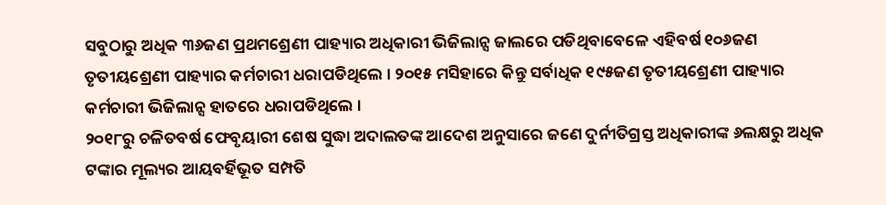ସବୁଠାରୁ ଅଧିକ ୩୬ଜଣ ପ୍ରଥମଶ୍ରେଣୀ ପାହ୍ୟାର ଅଧିକାରୀ ଭିଜିଲାନ୍ସ ଜାଲରେ ପଡିଥିବାବେଳେ ଏହିବର୍ଷ ୧୦୬ଜଣ ତୃତୀୟଶ୍ରେଣୀ ପାହ୍ୟାର କର୍ମଚାରୀ ଧରାପଡିଥିଲେ । ୨୦୧୫ ମସିହାରେ କିନ୍ତୁ ସର୍ବାଧିକ ୧୯୫ଜଣ ତୃତୀୟଶ୍ରେଣୀ ପାହ୍ୟାର କର୍ମଚାରୀ ଭିଜିଲାନ୍ସ ହାତରେ ଧରାପଡିଥିଲେ ।
୨୦୧୮ରୁ ଚଳିତବର୍ଷ ଫେବୃୟାରୀ ଶେଷ ସୁଦ୍ଧା ଅଦାଲତଙ୍କ ଆଦେଶ ଅନୁସାରେ ଜଣେ ଦୁର୍ନୀତିଗ୍ରସ୍ତ ଅଧିକାରୀଙ୍କ ୬ଲକ୍ଷରୁ ଅଧିକ ଟଙ୍କାର ମୂଲ୍ୟର ଆୟବର୍ହିଭୂତ ସମ୍ପତି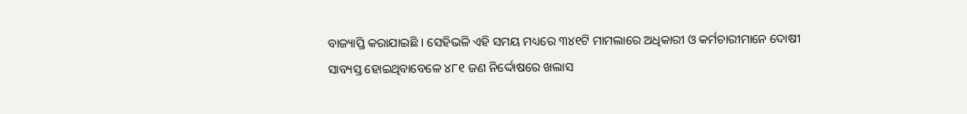ବାଜ୍ୟାପ୍ତି କରାଯାଇଛି । ସେହିଭଳି ଏହି ସମୟ ମଧ୍ୟରେ ୩୪୧ଟି ମାମଲାରେ ଅଧିକାରୀ ଓ କର୍ମଚାରୀମାନେ ଦୋଷୀ ସାବ୍ୟସ୍ତ ହୋଇଥିବାବେଳେ ୪୮୧ ଜଣ ନିର୍ଦ୍ଦୋଷରେ ଖଲାସ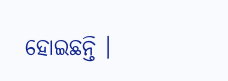ହୋଇଛନ୍ତି ।